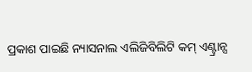ପ୍ରକାଶ ପାଇଛି ନ୍ୟାସନାଲ ଏଲିଜିବିଲିଟି କମ୍ ଏଣ୍ଟ୍ରାନ୍ସ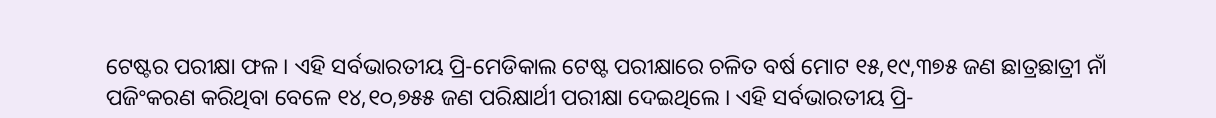ଟେଷ୍ଟର ପରୀକ୍ଷା ଫଳ । ଏହି ସର୍ବଭାରତୀୟ ପ୍ରି-ମେଡିକାଲ ଟେଷ୍ଟ ପରୀକ୍ଷାରେ ଚଳିତ ବର୍ଷ ମୋଟ ୧୫,୧୯,୩୭୫ ଜଣ ଛାତ୍ରଛାତ୍ରୀ ନାଁ ପଜିଂକରଣ କରିଥିବା ବେଳେ ୧୪,୧୦,୭୫୫ ଜଣ ପରିକ୍ଷାର୍ଥୀ ପରୀକ୍ଷା ଦେଇଥିଲେ । ଏହି ସର୍ବଭାରତୀୟ ପ୍ରି-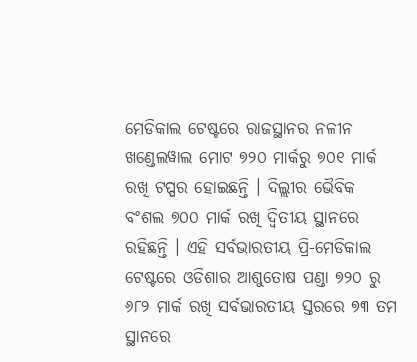ମେଡିକାଲ ଟେଷ୍ଟରେ ରାଜସ୍ଥାନର ନଳୀନ ଖଣ୍ଡେଲୱାଲ ମୋଟ ୭୨୦ ମାର୍କରୁ ୭୦୧ ମାର୍କ ରଖି ଟପ୍ପର ହୋଇଛନ୍ତି । ଦିଲ୍ଲୀର ଭୈବିକ ବଂଶଲ ୭୦୦ ମାର୍କ ରଖି ଦ୍ୱିତୀୟ ସ୍ଥାନରେ ରହିଛନ୍ତି । ଏହି ସର୍ବଭାରତୀୟ ପ୍ରି-ମେଡିକାଲ ଟେଷ୍ଟରେ ଓଡିଶାର ଆଶୁତୋଷ ପଣ୍ଡା ୭୨୦ ରୁ ୬୮୨ ମାର୍କ ରଖି ସର୍ବଭାରତୀୟ ସ୍ତରରେ ୭୩ ତମ ସ୍ଥାନରେ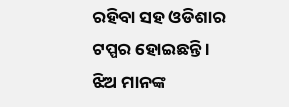ରହିବା ସହ ଓଡିଶାର ଟପ୍ପର ହୋଇଛନ୍ତି । ଝିଅ ମାନଙ୍କ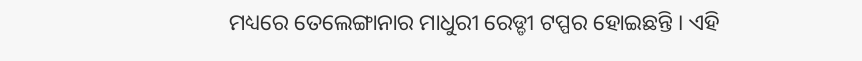ମଧ୍ୟରେ ତେଲେଙ୍ଗାନାର ମାଧୁରୀ ରେଡ୍ଡୀ ଟପ୍ପର ହୋଇଛନ୍ତି । ଏହି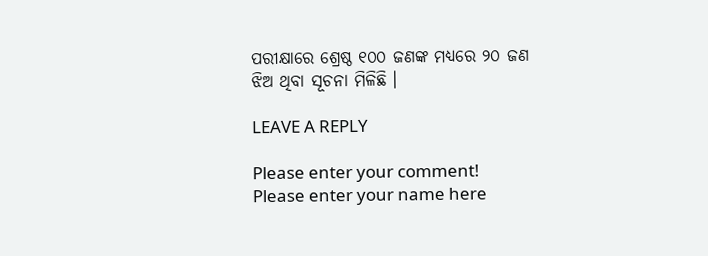ପରୀକ୍ଷାରେ ଶ୍ରେଷ୍ଠ ୧୦୦ ଜଣଙ୍କ ମଧ୍ୟରେ ୨୦ ଜଣ ଝିଅ ଥିବା ସୂଚନା ମିଳିଛି ।

LEAVE A REPLY

Please enter your comment!
Please enter your name here